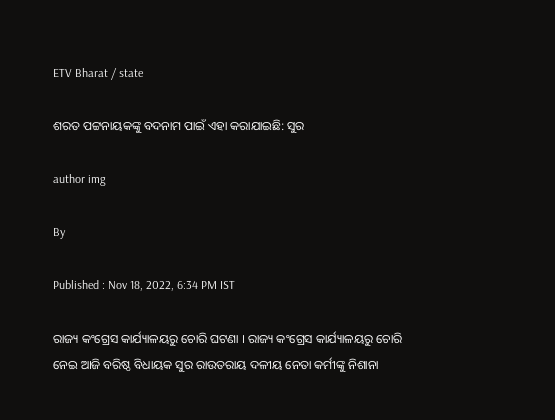ETV Bharat / state

ଶରତ ପଟ୍ଟନାୟକଙ୍କୁ ବଦନାମ ପାଇଁ ଏହା କରାଯାଇଛି: ସୁର

author img

By

Published : Nov 18, 2022, 6:34 PM IST

ରାଜ୍ୟ କଂଗ୍ରେସ କାର୍ଯ୍ୟାଳୟରୁ ଚୋରି ଘଟଣା । ରାଜ୍ୟ କଂଗ୍ରେସ କାର୍ଯ୍ୟାଳୟରୁ ଚୋରି ନେଇ ଆଜି ବରିଷ୍ଠ ବିଧାୟକ ସୁର ରାଉତରାୟ ଦଳୀୟ ନେତା କର୍ମୀଙ୍କୁ ନିଶାନା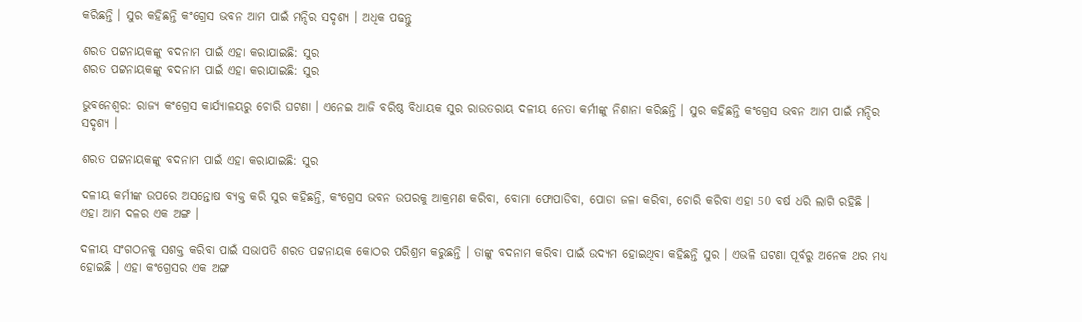କରିଛନ୍ତି । ସୁର କହିଛନ୍ତି କଂଗ୍ରେସ ଭବନ ଆମ ପାଇଁ ମନ୍ଦିର ସଦୃଶ୍ୟ । ଅଧିକ ପଢନ୍ତୁ

ଶରତ ପଟ୍ଟନାୟକଙ୍କୁ ବଦନାମ ପାଇଁ ଏହା କରାଯାଇଛି: ସୁର
ଶରତ ପଟ୍ଟନାୟକଙ୍କୁ ବଦନାମ ପାଇଁ ଏହା କରାଯାଇଛି: ସୁର

ଭୁବନେଶ୍ବର: ରାଜ୍ୟ କଂଗ୍ରେସ କାର୍ଯ୍ୟାଳୟରୁ ଚୋରି ଘଟଣା । ଏନେଇ ଆଜି ବରିଷ୍ଠ ବିଧାୟକ ସୁର ରାଉତରାୟ ଦଳୀୟ ନେତା କର୍ମୀଙ୍କୁ ନିଶାନା କରିଛନ୍ତି । ସୁର କହିଛନ୍ତି କଂଗ୍ରେସ ଭବନ ଆମ ପାଇଁ ମନ୍ଦିର ସଦୃଶ୍ୟ ।

ଶରତ ପଟ୍ଟନାୟକଙ୍କୁ ବଦନାମ ପାଇଁ ଏହା କରାଯାଇଛି: ସୁର

ଦଳୀୟ କର୍ମୀଙ୍କ ଉପରେ ଅସନ୍ତୋଷ ବ୍ୟକ୍ତ କରି ସୁର କହିଛନ୍ତି, କଂଗ୍ରେସ ଭବନ ଉପରକୁ ଆକ୍ରମଣ କରିବା, ବୋମା ଫୋପାଡିବା, ପୋଡା ଜଳା କରିବା, ଚୋରି କରିବା ଏହା 50 ବର୍ଷ ଧରି ଲାଗି ରହିଛି । ଏହା ଆମ ଦଳର ଏକ ଅଙ୍ଗ ।

ଦଳୀୟ ସଂଗଠନକୁ ସଶକ୍ତ କରିବା ପାଇଁ ସଭାପତି ଶରତ ପଟ୍ଟନାୟକ କୋଠର ପରିଶ୍ରମ କରୁଛନ୍ତି । ତାଙ୍କୁ ବଦନାମ କରିବା ପାଇଁ ଉଦ୍ୟମ ହୋଇଥିବା କହିଛନ୍ତି ସୁର । ଏଭଳି ଘଟଣା ପୂର୍ବରୁ ଅନେକ ଥର ମଧ୍ୟ ହୋଇଛି । ଏହା କଂଗ୍ରେସର ଏକ ଅଙ୍ଗ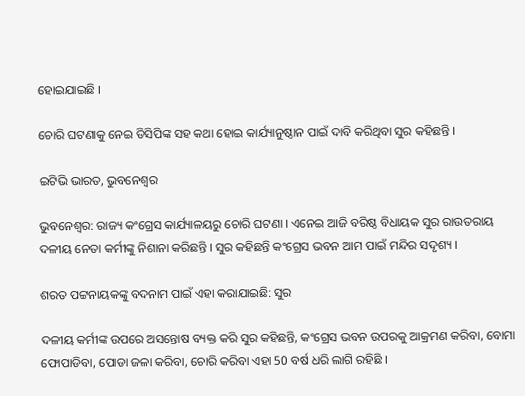ହୋଇଯାଇଛି ।

ଚୋରି ଘଟଣାକୁ ନେଇ ଡିସିପିଙ୍କ ସହ କଥା ହୋଇ କାର୍ଯ୍ୟାନୁଷ୍ଠାନ ପାଇଁ ଦାବି କରିଥିବା ସୁର କହିଛନ୍ତି ।

ଇଟିଭି ଭାରତ, ଭୁବନେଶ୍ବର

ଭୁବନେଶ୍ବର: ରାଜ୍ୟ କଂଗ୍ରେସ କାର୍ଯ୍ୟାଳୟରୁ ଚୋରି ଘଟଣା । ଏନେଇ ଆଜି ବରିଷ୍ଠ ବିଧାୟକ ସୁର ରାଉତରାୟ ଦଳୀୟ ନେତା କର୍ମୀଙ୍କୁ ନିଶାନା କରିଛନ୍ତି । ସୁର କହିଛନ୍ତି କଂଗ୍ରେସ ଭବନ ଆମ ପାଇଁ ମନ୍ଦିର ସଦୃଶ୍ୟ ।

ଶରତ ପଟ୍ଟନାୟକଙ୍କୁ ବଦନାମ ପାଇଁ ଏହା କରାଯାଇଛି: ସୁର

ଦଳୀୟ କର୍ମୀଙ୍କ ଉପରେ ଅସନ୍ତୋଷ ବ୍ୟକ୍ତ କରି ସୁର କହିଛନ୍ତି, କଂଗ୍ରେସ ଭବନ ଉପରକୁ ଆକ୍ରମଣ କରିବା, ବୋମା ଫୋପାଡିବା, ପୋଡା ଜଳା କରିବା, ଚୋରି କରିବା ଏହା 50 ବର୍ଷ ଧରି ଲାଗି ରହିଛି ।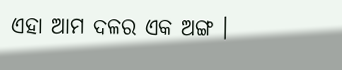ଏହା ଆମ ଦଳର ଏକ ଅଙ୍ଗ ।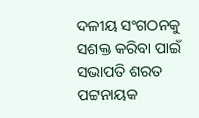ଦଳୀୟ ସଂଗଠନକୁ ସଶକ୍ତ କରିବା ପାଇଁ ସଭାପତି ଶରତ ପଟ୍ଟନାୟକ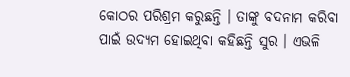କୋଠର ପରିଶ୍ରମ କରୁଛନ୍ତି । ତାଙ୍କୁ ବଦନାମ କରିବା ପାଇଁ ଉଦ୍ୟମ ହୋଇଥିବା କହିଛନ୍ତି ସୁର । ଏଭଳି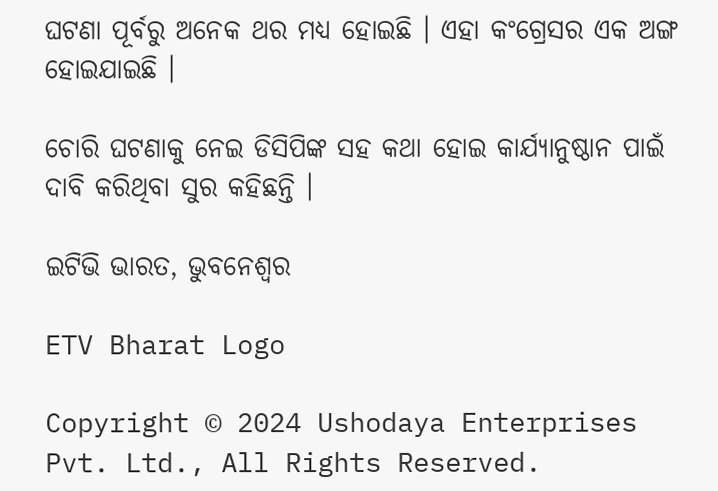ଘଟଣା ପୂର୍ବରୁ ଅନେକ ଥର ମଧ୍ୟ ହୋଇଛି । ଏହା କଂଗ୍ରେସର ଏକ ଅଙ୍ଗ ହୋଇଯାଇଛି ।

ଚୋରି ଘଟଣାକୁ ନେଇ ଡିସିପିଙ୍କ ସହ କଥା ହୋଇ କାର୍ଯ୍ୟାନୁଷ୍ଠାନ ପାଇଁ ଦାବି କରିଥିବା ସୁର କହିଛନ୍ତି ।

ଇଟିଭି ଭାରତ, ଭୁବନେଶ୍ବର

ETV Bharat Logo

Copyright © 2024 Ushodaya Enterprises Pvt. Ltd., All Rights Reserved.